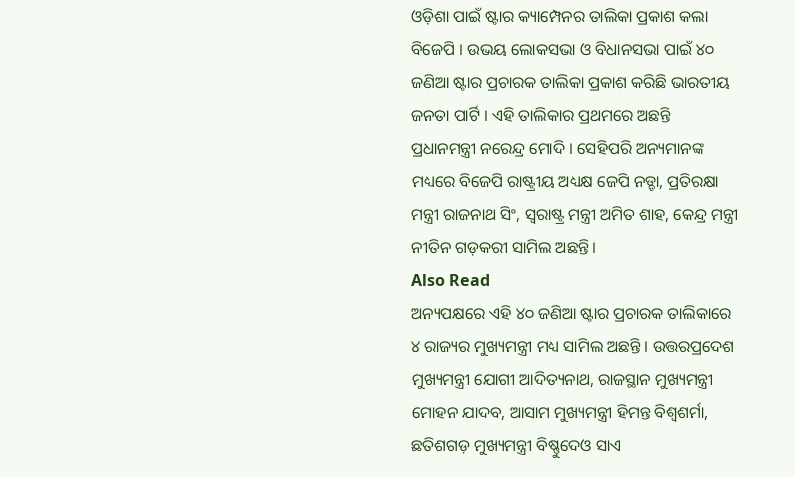ଓଡ଼ିଶା ପାଇଁ ଷ୍ଟାର କ୍ୟାମ୍ପେନର ତାଲିକା ପ୍ରକାଶ କଲା ବିଜେପି । ଉଭୟ ଲୋକସଭା ଓ ବିଧାନସଭା ପାଇଁ ୪୦ ଜଣିଆ ଷ୍ଟାର ପ୍ରଚାରକ ତାଲିକା ପ୍ରକାଶ କରିଛି ଭାରତୀୟ ଜନତା ପାର୍ଟି । ଏହି ତାଲିକାର ପ୍ରଥମରେ ଅଛନ୍ତି ପ୍ରଧାନମନ୍ତ୍ରୀ ନରେନ୍ଦ୍ର ମୋଦି । ସେହିପରି ଅନ୍ୟମାନଙ୍କ ମଧ୍ୟରେ ବିଜେପି ରାଷ୍ଟ୍ରୀୟ ଅଧ୍ୟକ୍ଷ ଜେପି ନଡ୍ଡା, ପ୍ରତିରକ୍ଷା ମନ୍ତ୍ରୀ ରାଜନାଥ ସିଂ, ସ୍ୱରାଷ୍ଟ୍ର ମନ୍ତ୍ରୀ ଅମିତ ଶାହ, କେନ୍ଦ୍ର ମନ୍ତ୍ରୀ ନୀତିନ ଗଡ଼କରୀ ସାମିଲ ଅଛନ୍ତି।
Also Read
ଅନ୍ୟପକ୍ଷରେ ଏହି ୪୦ ଜଣିଆ ଷ୍ଟାର ପ୍ରଚାରକ ତାଲିକାରେ ୪ ରାଜ୍ୟର ମୁଖ୍ୟମନ୍ତ୍ରୀ ମଧ୍ୟ ସାମିଲ ଅଛନ୍ତି । ଉତ୍ତରପ୍ରଦେଶ ମୁଖ୍ୟମନ୍ତ୍ରୀ ଯୋଗୀ ଆଦିତ୍ୟନାଥ, ରାଜସ୍ଥାନ ମୁଖ୍ୟମନ୍ତ୍ରୀ ମୋହନ ଯାଦବ, ଆସାମ ମୁଖ୍ୟମନ୍ତ୍ରୀ ହିମନ୍ତ ବିଶ୍ୱଶର୍ମା, ଛତିଶଗଡ଼ ମୁଖ୍ୟମନ୍ତ୍ରୀ ବିଷ୍ଣୁଦେଓ ସାଏ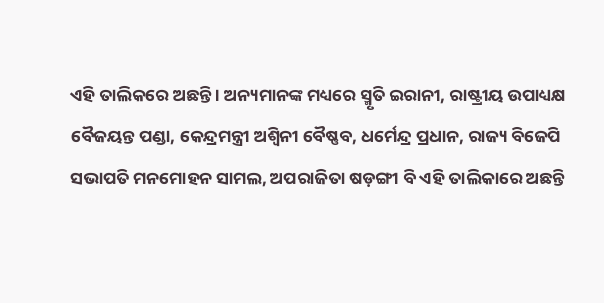ଏହି ତାଲିକରେ ଅଛନ୍ତି । ଅନ୍ୟମାନଙ୍କ ମଧ୍ୟରେ ସ୍ମୃତି ଇରାନୀ, ରାଷ୍ଟ୍ରୀୟ ଉପାଧ୍ୟକ୍ଷ ବୈଜୟନ୍ତ ପଣ୍ଡା, କେନ୍ଦ୍ରମନ୍ତ୍ରୀ ଅଶ୍ୱିନୀ ବୈଷ୍ଣବ, ଧର୍ମେନ୍ଦ୍ର ପ୍ରଧାନ, ରାଜ୍ୟ ବିଜେପି ସଭାପତି ମନମୋହନ ସାମଲ, ଅପରାଜିତା ଷଡ଼ଙ୍ଗୀ ବି ଏହି ତାଲିକାରେ ଅଛନ୍ତି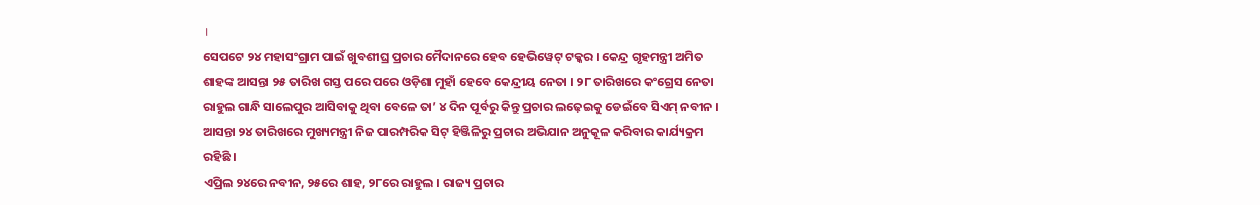।
ସେପଟେ ୨୪ ମହାସଂଗ୍ରାମ ପାଇଁ ଖୁବଶୀଘ୍ର ପ୍ରଚାର ମୈଦାନରେ ହେବ ହେଭିୱେଟ୍ ଟକ୍କର । କେନ୍ଦ୍ର ଗୃହମନ୍ତ୍ରୀ ଅମିତ ଶାହଙ୍କ ଆସନ୍ତା ୨୫ ତାରିଖ ଗସ୍ତ ପରେ ପରେ ଓଡ଼ିଶା ମୁହାଁ ହେବେ କେନ୍ଦ୍ରୀୟ ନେତା । ୨୮ ତାରିଖରେ କଂଗ୍ରେସ ନେତା ରାହୁଲ ଗାନ୍ଧି ସାଲେପୁର ଆସିବାକୁ ଥିବା ବେଳେ ତା’ ୪ ଦିନ ପୂର୍ବରୁ କିନ୍ତୁ ପ୍ରଚାର ଲଢ଼େଇକୁ ଡେଇଁବେ ସିଏମ୍ ନବୀନ । ଆସନ୍ତା ୨୪ ତାରିଖରେ ମୁଖ୍ୟମନ୍ତ୍ରୀ ନିଜ ପାରମ୍ପରିକ ସିଟ୍ ହିଞ୍ଜିଳିରୁ ପ୍ରଚାର ଅଭିଯାନ ଅନୁକୂଳ କରିବାର କାର୍ଯ୍ୟକ୍ରମ ରହିଛି ।
ଏପ୍ରିଲ ୨୪ରେ ନବୀନ, ୨୫ରେ ଶାହ, ୨୮ରେ ରାହୁଲ । ରାଜ୍ୟ ପ୍ରଚାର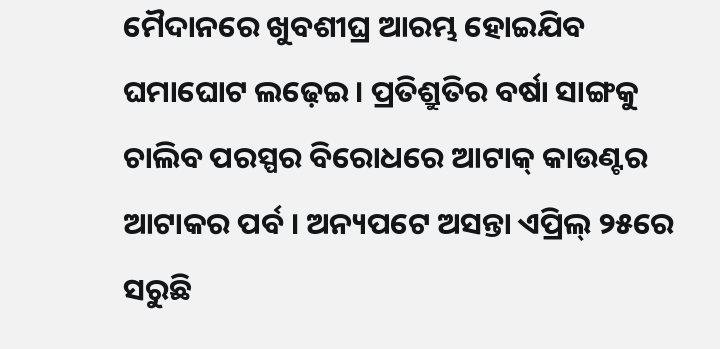ମୈଦାନରେ ଖୁବଶୀଘ୍ର ଆରମ୍ଭ ହୋଇଯିବ ଘମାଘୋଟ ଲଢ଼େଇ । ପ୍ରତିଶ୍ରୁତିର ବର୍ଷା ସାଙ୍ଗକୁ ଚାଲିବ ପରସ୍ପର ବିରୋଧରେ ଆଟାକ୍ କାଉଣ୍ଟର ଆଟାକର ପର୍ବ । ଅନ୍ୟପଟେ ଅସନ୍ତା ଏପ୍ରିଲ୍ ୨୫ରେ ସରୁଛି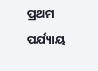ପ୍ରଥମ ପର୍ଯ୍ୟାୟ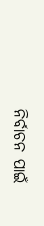ନିର୍ବାଚନ ପାଇଁ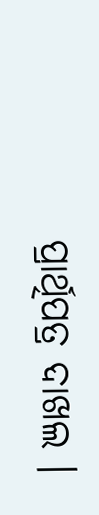ପ୍ରାର୍ଥିପତ୍ର ଦାଖଲ ।